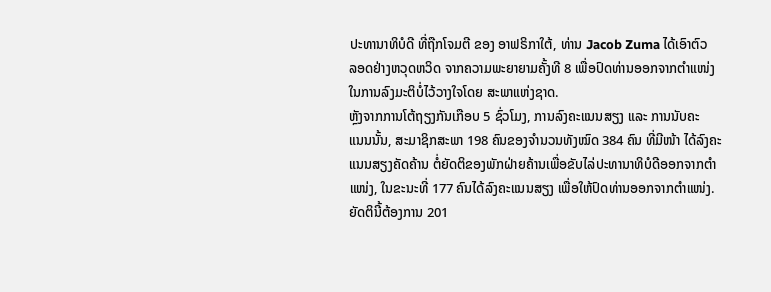ປະທານາທິບໍດີ ທີ່ຖືກໂຈມຕີ ຂອງ ອາຟຣິກາໃຕ້, ທ່ານ Jacob Zuma ໄດ້ເອົາຕົວ
ລອດຢ່າງຫວຸດຫວິດ ຈາກຄວາມພະຍາຍາມຄັ້ງທີ 8 ເພື່ອປົດທ່ານອອກຈາກຕຳແໜ່ງ
ໃນການລົງມະຕິບໍ່ໄວ້ວາງໃຈໂດຍ ສະພາແຫ່ງຊາດ.
ຫຼັງຈາກການໂຕ້ຖຽງກັນເກືອບ 5 ຊົ່ວໂມງ, ການລົງຄະແນນສຽງ ແລະ ການນັບຄະ
ແນນນັ້ນ, ສະມາຊິກສະພາ 198 ຄົນຂອງຈຳນວນທັງໝົດ 384 ຄົນ ທີ່ມີໜ້າ ໄດ້ລົງຄະ
ແນນສຽງຄັດຄ້ານ ຕໍ່ຍັດຕິຂອງພັກຝ່າຍຄ້ານເພື່ອຂັບໄລ່ປະທານາທິບໍດີອອກຈາກຕຳ
ແໜ່ງ, ໃນຂະນະທີ່ 177 ຄົນໄດ້ລົງຄະແນນສຽງ ເພື່ອໃຫ້ປົດທ່ານອອກຈາກຕຳແໜ່ງ.
ຍັດຕິນີ້ຕ້ອງການ 201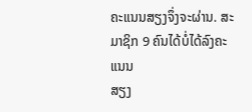ຄະແນນສຽງຈຶ່ງຈະຜ່ານ. ສະມາຊິກ 9 ຄົນໄດ້ບໍ່ໄດ້ລົງຄະແນນ
ສຽງ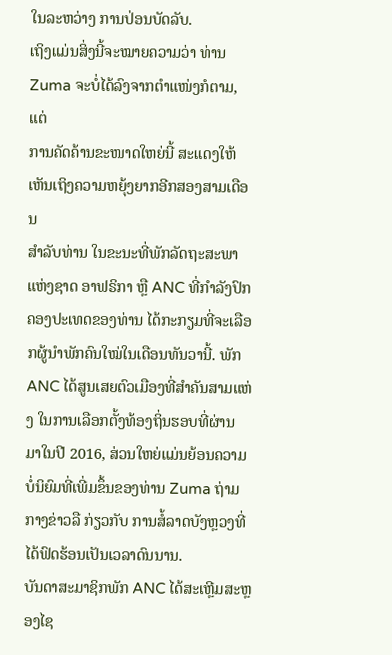ໃນລະຫວ່າງ ການປ່ອນບັດລັບ.
ເຖິງແມ່ນສິ່ງນີ້ຈະໝາຍຄວາມວ່າ ທ່ານ Zuma ຈະບໍ່ໄດ້ລົງຈາກຕຳແໜ່ງກໍຕາມ, ແຕ່
ການຄັດຄ້ານຂະໜາດໃຫຍ່ນີ້ ສະແດງໃຫ້ເຫັນເຖິງຄວາມຫຍຸ້ງຍາກອີກສອງສາມເດືອນ
ສຳລັບທ່ານ ໃນຂະນະທີ່ພັກລັດຖະສະພາແຫ່ງຊາດ ອາຟຣິກາ ຫຼື ANC ທີ່ກຳລັງປົກ
ຄອງປະເທດຂອງທ່ານ ໄດ້ກະກຽມທີ່ຈະເລືອກຜູ້ນຳພັກຄົນໃໝ່ໃນເດືອນທັນວານີ້. ພັກ
ANC ໄດ້ສູນເສຍຕົວເມືອງທີ່ສຳຄັນສາມແຫ່ງ ໃນການເລືອກຕັ້ງທ້ອງຖິ່ນຮອບທີ່ຜ່ານ
ມາໃນປີ 2016, ສ່ວນໃຫຍ່ແມ່ນຍ້ອນຄວາມບໍ່ນິຍົມທີ່ເພີ່ມຂຶ້ນຂອງທ່ານ Zuma ຖ່າມ
ກາງຂ່າວລື ກ່ຽວກັບ ການສໍ້ລາດບັງຫຼວງທີ່ໄດ້ຟົດຮ້ອນເປັນເວລາດົນນານ.
ບັນດາສະມາຊິກພັກ ANC ໄດ້ສະເຫຼີມສະຫຼອງໄຊ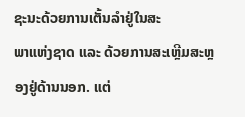ຊະນະດ້ວຍການເຕັ້ນລຳຢູ່ໃນສະ
ພາແຫ່ງຊາດ ແລະ ດ້ວຍການສະເຫຼີມສະຫຼອງຢູ່ດ້ານນອກ. ແຕ່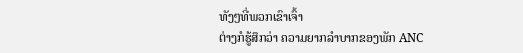ທັງໆທີ່ພວກເຂົາເຈົ້າ
ຕ່າງກໍຮູ້ສຶກວ່າ ຄວາມຍາກລຳບາກຂອງພັກ ANC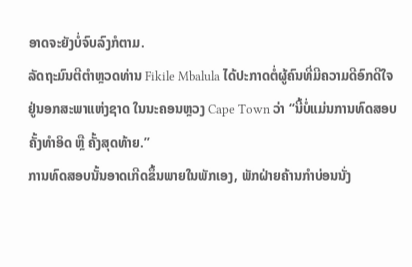ອາດຈະຍັງບໍ່ຈົບລົງກໍຕາມ.
ລັດຖະມົນຕີຕຳຫຼວດທ່ານ Fikile Mbalula ໄດ້ປະກາດຕໍ່ຜູ້ຄົນທີ່ມີຄວາມດີອົກດີໃຈ
ຢູ່ນອກສະພາແຫ່ງຊາດ ໃນນະຄອນຫຼວງ Cape Town ວ່າ “ນີ້ບໍ່ແມ່ນການທົດສອບ
ຄັ້ງທຳອິດ ຫຼື ຄັ້ງສຸດທ້າຍ.”
ການທົດສອບນັ້ນອາດເກີດຂຶ້ນພາຍໃນພັກເອງ, ພັກຝ່າຍຄ້ານກຳບ່ອນນັ່ງ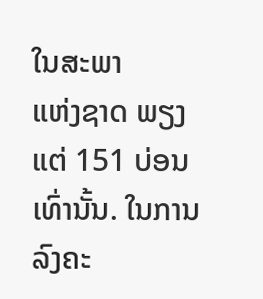ໃນສະພາ
ແຫ່ງຊາດ ພຽງແຕ່ 151 ບ່ອນເທົ່ານັ້ນ. ໃນການລົງຄະ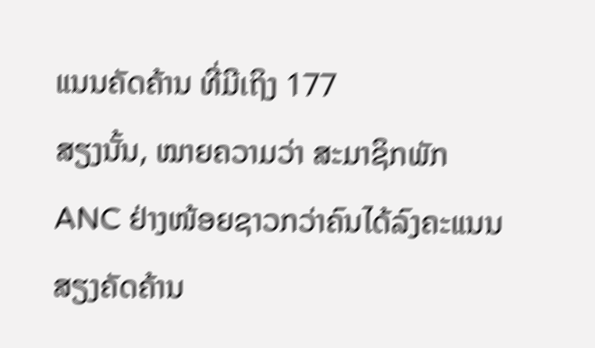ແນນຄັດຄ້ານ ທີ່ມີເຖິງ 177
ສຽງນັ້ນ, ໝາຍຄວາມວ່າ ສະມາຊິກພັກ ANC ຢ່າງໜ້ອຍຊາວກວ່າຄົນໄດ້ລົງຄະແນນ
ສຽງຄັດຄ້ານ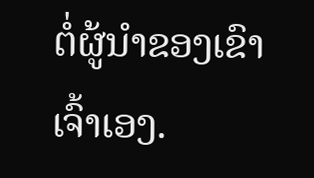ຕໍ່ຜູ້ນຳຂອງເຂົາເຈົ້າເອງ.